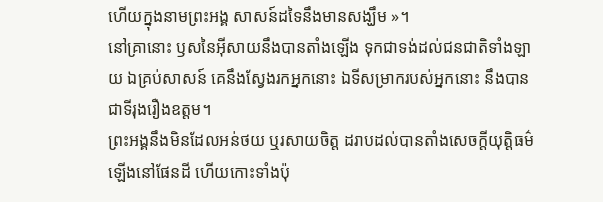ហើយក្នុងនាមព្រះអង្គ សាសន៍ដទៃនឹងមានសង្ឃឹម »។
នៅគ្រានោះ ឫសនៃអ៊ីសាយនឹងបានតាំងឡើង ទុកជាទង់ដល់ជនជាតិទាំងឡាយ ឯគ្រប់សាសន៍ គេនឹងស្វែងរកអ្នកនោះ ឯទីសម្រាករបស់អ្នកនោះ នឹងបានជាទីរុងរឿងឧត្តម។
ព្រះអង្គនឹងមិនដែលអន់ថយ ឬរសាយចិត្ត ដរាបដល់បានតាំងសេចក្ដីយុត្តិធម៌ឡើងនៅផែនដី ហើយកោះទាំងប៉ុ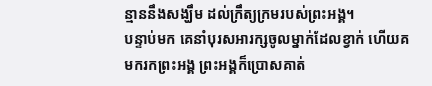ន្មាននឹងសង្ឃឹម ដល់ក្រឹត្យក្រមរបស់ព្រះអង្គ។
បន្ទាប់មក គេនាំបុរសអារក្សចូលម្នាក់ដែលខ្វាក់ ហើយគ មករកព្រះអង្គ ព្រះអង្គក៏ប្រោសគាត់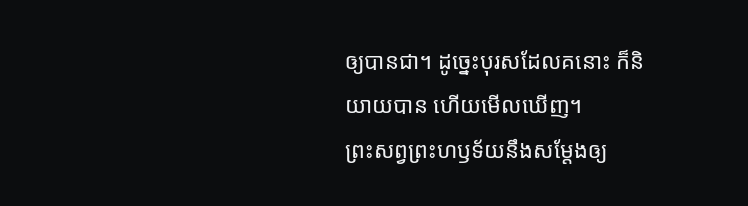ឲ្យបានជា។ ដូច្នេះបុរសដែលគនោះ ក៏និយាយបាន ហើយមើលឃើញ។
ព្រះសព្វព្រះហឫទ័យនឹងសម្ដែងឲ្យ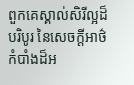ពួកគេស្គាល់សិរីល្អដ៏បរិបូរ នៃសេចក្តីអាថ៌កំបាំងដ៏អ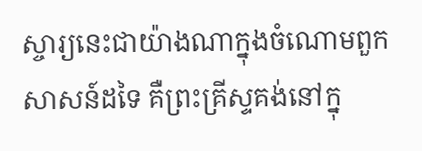ស្ចារ្យនេះជាយ៉ាងណាក្នុងចំណោមពួកសាសន៍ដទៃ គឺព្រះគ្រីស្ទគង់នៅក្នុ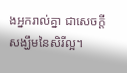ងអ្នករាល់គ្នា ជាសេចក្ដីសង្ឃឹមនៃសិរីល្អ។